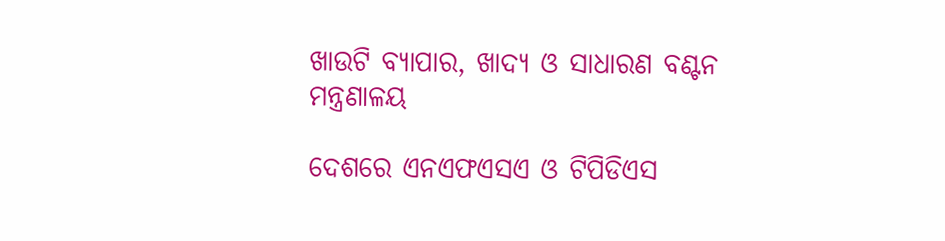ଖାଉଟି ବ୍ୟାପାର, ଖାଦ୍ୟ ଓ ସାଧାରଣ ବଣ୍ଟନ ମନ୍ତ୍ରଣାଳୟ

ଦେଶରେ ଏନଏଫଏସଏ ଓ ଟିପିଡିଏସ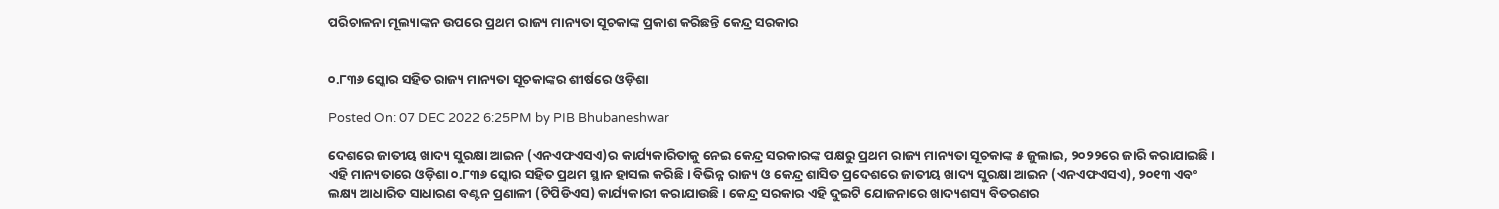ପରିଚାଳନା ମୂଲ୍ୟାଙ୍କନ ଉପରେ ପ୍ରଥମ ରାଜ୍ୟ ମାନ୍ୟତା ସୂଚକାଙ୍କ ପ୍ରକାଶ କରିଛନ୍ତି କେନ୍ଦ୍ର ସରକାର


୦.୮୩୬ ସ୍କୋର ସହିତ ରାଜ୍ୟ ମାନ୍ୟତା ସୂଚକାଙ୍କର ଶୀର୍ଷରେ ଓଡ଼ିଶା

Posted On: 07 DEC 2022 6:25PM by PIB Bhubaneshwar

ଦେଶରେ ଜାତୀୟ ଖାଦ୍ୟ ସୁରକ୍ଷା ଆଇନ (ଏନଏଫଏସଏ)ର କାର୍ଯ୍ୟକାରିତାକୁ ନେଇ କେନ୍ଦ୍ର ସରକାରଙ୍କ ପକ୍ଷରୁ ପ୍ରଥମ ରାଜ୍ୟ ମାନ୍ୟତା ସୂଚକାଙ୍କ ୫ ଜୁଲାଇ, ୨୦୨୨ରେ ଜାରି କରାଯାଇଛି । ଏହି ମାନ୍ୟତାରେ ଓଡ଼ିଶା ୦.୮୩୬ ସ୍କୋର ସହିତ ପ୍ରଥମ ସ୍ଥାନ ହାସଲ କରିଛି । ବିଭିନ୍ନ ରାଜ୍ୟ ଓ କେନ୍ଦ୍ର ଶାସିତ ପ୍ରଦେଶରେ ଜାତୀୟ ଖାଦ୍ୟ ସୁରକ୍ଷା ଆଇନ (ଏନଏଫଏସଏ), ୨୦୧୩ ଏବଂ ଲକ୍ଷ୍ୟ ଆଧାରିତ ସାଧାରଣ ବଣ୍ଟନ ପ୍ରଣାଳୀ (ଟିପିଡିଏସ) କାର୍ଯ୍ୟକାରୀ କରାଯାଉଛି । କେନ୍ଦ୍ର ସରକାର ଏହି ଦୁଇଟି ଯୋଜନାରେ ଖାଦ୍ୟଶସ୍ୟ ବିତରଣର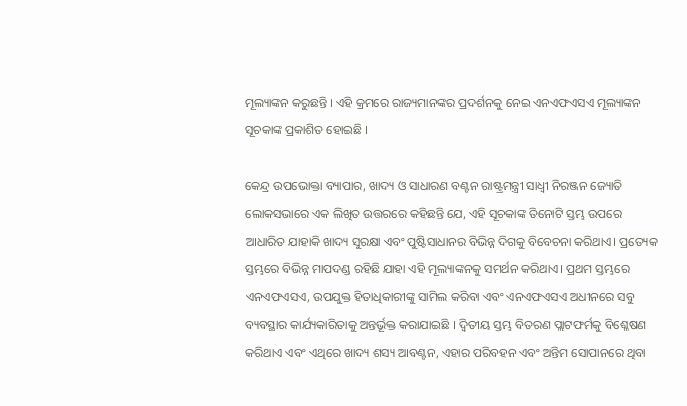ମୂଲ୍ୟାଙ୍କନ କରୁଛନ୍ତି । ଏହି କ୍ରମରେ ରାଜ୍ୟମାନଙ୍କର ପ୍ରଦର୍ଶନକୁ ନେଇ ଏନଏଫଏସଏ ମୂଲ୍ୟାଙ୍କନ ସୂଚକାଙ୍କ ପ୍ରକାଶିତ ହୋଇଛି ।

କେନ୍ଦ୍ର ଉପଭୋକ୍ତା ବ୍ୟାପାର, ଖାଦ୍ୟ ଓ ସାଧାରଣ ବଣ୍ଟନ ରାଷ୍ଟ୍ରମନ୍ତ୍ରୀ ସାଧ୍ବୀ ନିରଞ୍ଜନ ଜ୍ୟୋତି ଲୋକସଭାରେ ଏକ ଲିଖିତ ଉତ୍ତରରେ କହିଛନ୍ତି ଯେ, ଏହି ସୂଚକାଙ୍କ ତିନୋଟି ସ୍ତମ୍ଭ ଉପରେ ଆଧାରିତ ଯାହାକି ଖାଦ୍ୟ ସୁରକ୍ଷା ଏବଂ ପୁଷ୍ଟିସାଧାନର ବିଭିନ୍ନ ଦିଗକୁ ବିବେଚନା କରିଥାଏ। ପ୍ରତ୍ୟେକ ସ୍ତମ୍ଭରେ ବିଭିନ୍ନ ମାପଦଣ୍ଡ ରହିଛି ଯାହା ଏହି ମୂଲ୍ୟାଙ୍କନକୁ ସମର୍ଥନ କରିଥାଏ। ପ୍ରଥମ ସ୍ତମ୍ଭରେ ଏନଏଫଏସଏ, ଉପଯୁକ୍ତ ହିତାଧିକାରୀଙ୍କୁ ସାମିଲ କରିବା ଏବଂ ଏନଏଫଏସଏ ଅଧୀନରେ ସବୁ ବ୍ୟବସ୍ଥାର କାର୍ଯ୍ୟକାରିତାକୁ ଅନ୍ତର୍ଭୂକ୍ତ କରାଯାଇଛି । ଦ୍ବିତୀୟ ସ୍ତମ୍ଭ ବିତରଣ ପ୍ଲାଟଫର୍ମକୁ ବିଶ୍ଳେଷଣ କରିଥାଏ ଏବଂ ଏଥିରେ ଖାଦ୍ୟ ଶସ୍ୟ ଆବଣ୍ଟନ, ଏହାର ପରିବହନ ଏବଂ ଅନ୍ତିମ ସୋପାନରେ ଥିବା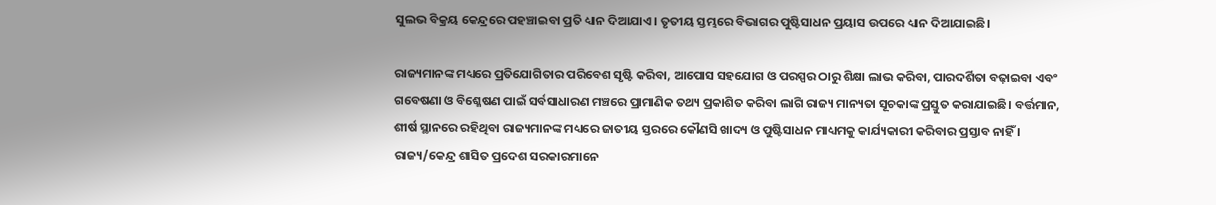ସୁଲଭ ବିକ୍ରୟ କେନ୍ଦ୍ରରେ ପହଞ୍ଚାଇବା ପ୍ରତି ଧ୍ୟାନ ଦିଆଯାଏ। ତୃତୀୟ ସ୍ତମ୍ଭରେ ବିଭାଗର ପୁଷ୍ଟିସାଧନ ପ୍ରୟାସ ଉପରେ ଧ୍ୟାନ ଦିଆଯାଇଛି।

ରାଜ୍ୟମାନଙ୍କ ମଧ୍ୟରେ ପ୍ରତିଯୋଗିତାର ପରିବେଶ ସୃଷ୍ଟି କରିବା, ଆପୋସ ସହଯୋଗ ଓ ପରସ୍ପର ଠାରୁ ଶିକ୍ଷା ଲାଭ କରିବା, ପାରଦର୍ଶିତା ବଢ଼ାଇବା ଏବଂ ଗବେଷଣା ଓ ବିଶ୍ଳେଷଣ ପାଇଁ ସର୍ବସାଧାରଣ ମଞ୍ଚରେ ପ୍ରାମାଣିକ ତଥ୍ୟ ପ୍ରକାଶିତ କରିବା ଲାଗି ରାଜ୍ୟ ମାନ୍ୟତା ସୂଚକାଙ୍କ ପ୍ରସ୍ତୁତ କରାଯାଇଛି। ବର୍ତ୍ତମାନ, ଶୀର୍ଷ ସ୍ଥାନରେ ରହିଥିବା ରାଜ୍ୟମାନଙ୍କ ମଧ୍ୟରେ ଜାତୀୟ ସ୍ତରରେ କୌଣସି ଖାଦ୍ୟ ଓ ପୁଷ୍ଟିସାଧନ ମାଧ୍ୟମକୁ କାର୍ଯ୍ୟକାରୀ କରିବାର ପ୍ରସ୍ତାବ ନାହିଁ । ରାଜ୍ୟ/କେନ୍ଦ୍ର ଶାସିତ ପ୍ରଦେଶ ସରକାରମାନେ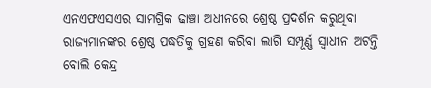ଏନଏଫଏସଏର ସାମଗ୍ରିକ ଢାଞ୍ଚା ଅଧୀନରେ ଶ୍ରେଷ୍ଠ ପ୍ରଦର୍ଶନ କରୁଥିବା ରାଜ୍ୟମାନଙ୍କର ଶ୍ରେଷ୍ଠ ପଦ୍ଧତିକୁ ଗ୍ରହଣ କରିବା ଲାଗି ସମ୍ପୂର୍ଣ୍ଣ ସ୍ବାଧୀନ ଅଟନ୍ତି ବୋଲି କେନ୍ଦ୍ର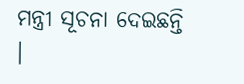ମନ୍ତ୍ରୀ ସୂଚନା ଦେଇଛନ୍ତି ।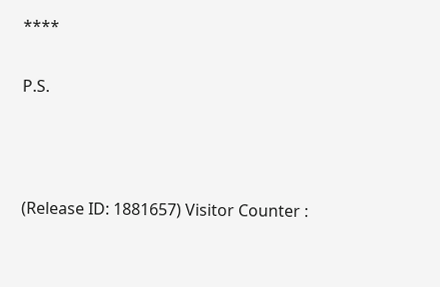****

P.S.



(Release ID: 1881657) Visitor Counter :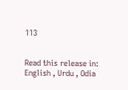113


Read this release in: English , Urdu , Odia